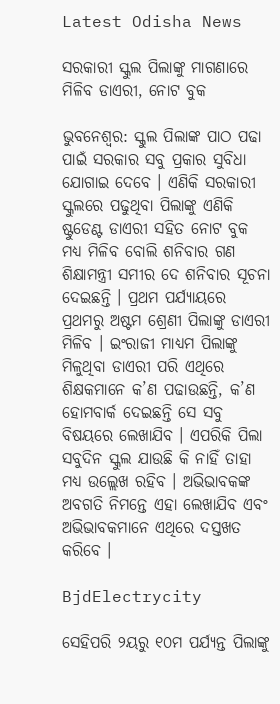Latest Odisha News

ସରକାରୀ ସ୍କୁଲ ପିଲାଙ୍କୁ ମାଗଣାରେ ମିଳିବ ଡାଏରୀ, ନୋଟ ବୁକ

ଭୁବନେଶ୍ୱର: ସ୍କୁଲ ପିଲାଙ୍କ ପାଠ ପଢା ପାଇଁ ସରକାର ସବୁ ପ୍ରକାର ସୁବିଧା ଯୋଗାଇ ଦେବେ । ଏଣିକି ସରକାରୀ ସ୍କୁଲରେ ପଢୁଥିବା ପିଲାଙ୍କୁ ଏଣିକି ଷ୍ଟୁଡେଣ୍ଟ ଡାଏରୀ ସହିତ ନୋଟ ବୁକ ମଧ୍ୟ ମିଳିବ ବୋଲି ଶନିବାର ଗଣ ଶିକ୍ଷାମନ୍ତ୍ରୀ ସମୀର ଦେ ଶନିବାର ସୂଚନା ଦେଇଛନ୍ତି । ପ୍ରଥମ ପର୍ଯ୍ୟାୟରେ ପ୍ରଥମରୁ ଅଷ୍ଟମ ଶ୍ରେଣୀ ପିଲାଙ୍କୁ ଡାଏରୀ ମିଳିବ । ଇଂରାଜୀ ମାଧ୍ୟମ ପିଲାଙ୍କୁ ମିଳୁଥିବା ଡାଏରୀ ପରି ଏଥିରେ ଶିକ୍ଷକମାନେ କ’ଣ ପଢାଉଛନ୍ତି, କ’ଣ ହୋମବାର୍କ ଦେଇଛନ୍ତି ସେ ସବୁ ବିଷୟରେ ଲେଖାଯିବ । ଏପରିକି ପିଲା ସବୁଦିନ ସ୍କୁଲ ଯାଉଛି କି ନାହିଁ ତାହା ମଧ୍ୟ ଉଲ୍ଲେଖ ରହିବ । ଅଭିଭାବକଙ୍କ ଅବଗତି ନିମନ୍ତେ ଏହା ଲେଖାଯିବ ଏବଂ ଅଭିଭାବକମାନେ ଏଥିରେ ଦସ୍ତଖତ କରିବେ ।

BjdElectrycity

ସେହିପରି ୨ୟରୁ ୧୦ମ ପର୍ଯ୍ୟନ୍ତ ପିଲାଙ୍କୁ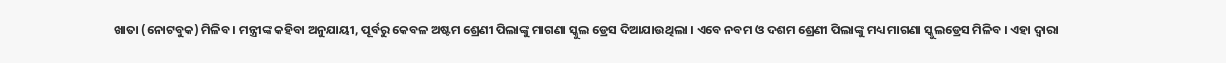ଖାତା (ନୋଟବୁକ) ମିଳିବ । ମନ୍ତ୍ରୀଙ୍କ କହିବା ଅନୁଯାୟୀ, ପୂର୍ବରୁ କେବଳ ଅଷ୍ଟମ ଶ୍ରେଣୀ ପିଲାଙ୍କୁ ମାଗଣା ସ୍କୁଲ ଡ୍ରେସ ଦିଆଯାଉଥିଲା । ଏବେ ନବମ ଓ ଦଶମ ଶ୍ରେଣୀ ପିଲାଙ୍କୁ ମଧ୍ୟ ମାଗଣା ସ୍କୁଲଡ୍ରେସ ମିଳିବ । ଏହା ଦ୍ୱାରା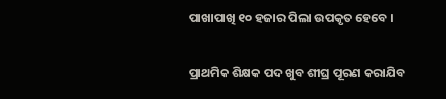ପାଖାପାଖି ୧୦ ହଜାର ପିଲା ଉପକୃତ ହେବେ ।

ପ୍ରାଥମିକ ଶିକ୍ଷକ ପଦ ଖୁବ ଶୀଘ୍ର ପୂରଣ କରାଯିବ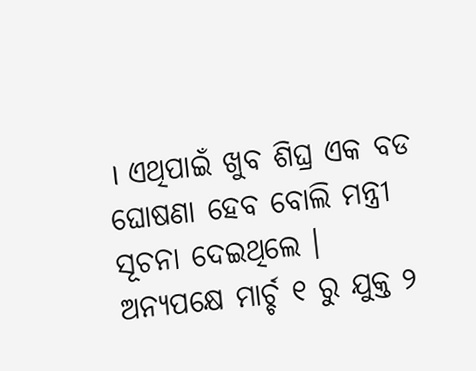। ଏଥିପାଇଁ ଖୁବ ଶିଘ୍ର ଏକ ବଡ ଘୋଷଣା ହେବ ବୋଲି ମନ୍ତ୍ରୀ ସୂଚନା ଦେଇଥିଲେ ।
ଅନ୍ୟପକ୍ଷେ ମାର୍ଚ୍ଚ ୧ ରୁ ଯୁକ୍ତ ୨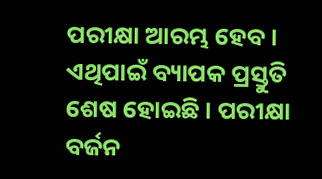ପରୀକ୍ଷା ଆରମ୍ଭ ହେବ । ଏଥିପାଇଁ ବ୍ୟାପକ ପ୍ରସ୍ତୁତି ଶେଷ ହୋଇଛି । ପରୀକ୍ଷା ବର୍ଜନ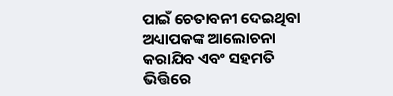ପାଇଁ ଚେତାବନୀ ଦେଇଥିବା ଅଧ୍ୟାପକଙ୍କ ଆଲୋଚନା କରାଯିବ ଏବଂ ସହମତି ଭିତ୍ତିରେ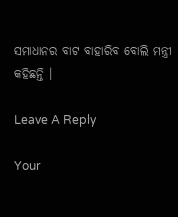ସମାଧାନର ବାଟ ବାହାରିବ ବୋଲି ମନ୍ତ୍ରୀ କହିଛନ୍ତି ।

Leave A Reply

Your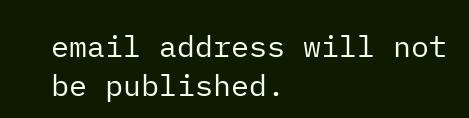email address will not be published.